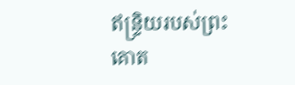ឥន្រ្ទិយរបស់ព្រះគោត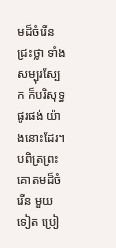មដ៏ចំរើន ជ្រះថ្លា ទាំងសម្បុរស្បែក ក៏បរិសុទ្ធ ផូរផង់ យ៉ាងនោះដែរ។ បពិត្រព្រះគោតមដ៏ចំរើន មួយទៀត ប្រៀ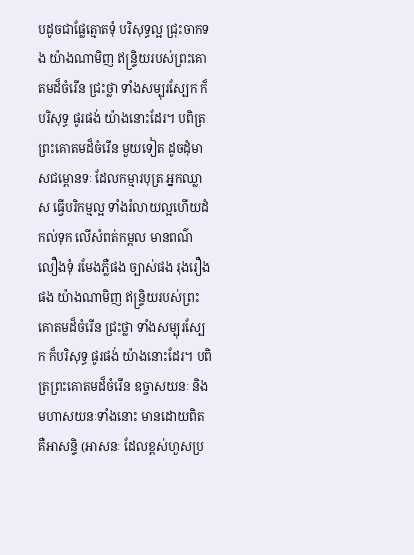បដូចជាផ្លែត្មោតទុំ បរិសុទ្ធល្អ ជ្រុះចាកទង យ៉ាងណាមិញ ឥន្រ្ទិយរបស់ព្រះគោតមដ៏ចំរើន ជ្រះថ្លា ទាំងសម្បុរស្បែក ក៏បរិសុទ្ធ ផូរផង់ យ៉ាងនោះដែរ។ បពិត្រព្រះគោតមដ៏ចំរើន មួយទៀត ដូចដុំមាសជម្ពោនទៈ ដែលកម្មារបុត្រ អ្នកឈ្លាស ធ្វើបរិកម្មល្អ ទាំងរំលាយល្អហើយដំកល់ទុក លើសំពត់កម្ពល មានពណ៌លឿងទុំ រមែងភ្លឺផង ច្បាស់ផង រុងរឿងផង យ៉ាងណាមិញ ឥន្រ្ទិយរបស់ព្រះគោតមដ៏ចំរើន ជ្រះថ្លា ទាំងសម្បុរស្បែក ក៏បរិសុទ្ធ ផូរផង់ យ៉ាងនោះដែរ។ បពិត្រព្រះគោតមដ៏ចំរើន ឧច្ចាសយនៈ និងមហាសយនៈទាំងនោះ មានដោយពិត គឺអាសន្ទិ (អាសនៈ ដែលខ្ពស់ហួសប្រ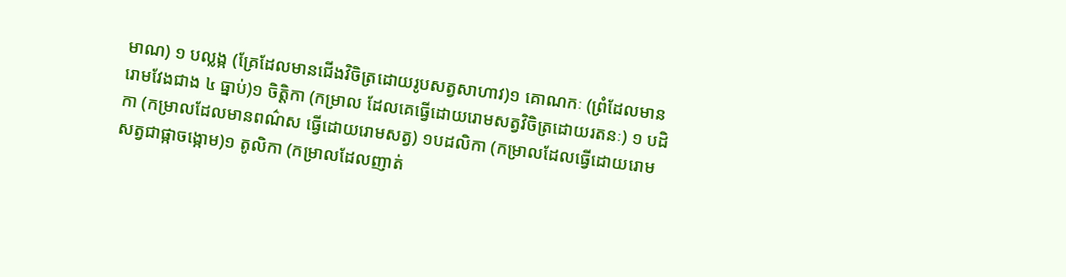មាណ) ១ បល្លង្ក (គ្រែដែលមានជើងវិចិត្រដោយរូបសត្វសាហាវ)១ គោណកៈ (ព្រំដែលមានរោមវែងជាង ៤ ធ្នាប់)១ ចិត្តិកា (កម្រាល ដែលគេធ្វើដោយរោមសត្វវិចិត្រដោយរតនៈ) ១ បដិកា (កម្រាលដែលមានពណ៌ស ធ្វើដោយរោមសត្វ) ១បដលិកា (កម្រាលដែលធ្វើដោយរោមសត្វជាផ្កាចង្កោម)១ តូលិកា (កម្រាលដែលញាត់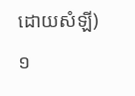ដោយសំឡី)១